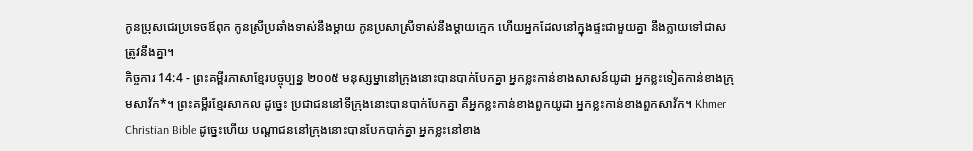កូនប្រុសជេរប្រទេចឪពុក កូនស្រីប្រឆាំងទាស់នឹងម្ដាយ កូនប្រសាស្រីទាស់នឹងម្ដាយក្មេក ហើយអ្នកដែលនៅក្នុងផ្ទះជាមួយគ្នា នឹងក្លាយទៅជាសត្រូវនឹងគ្នា។
កិច្ចការ 14:4 - ព្រះគម្ពីរភាសាខ្មែរបច្ចុប្បន្ន ២០០៥ មនុស្សម្នានៅក្រុងនោះបានបាក់បែកគ្នា អ្នកខ្លះកាន់ខាងសាសន៍យូដា អ្នកខ្លះទៀតកាន់ខាងក្រុមសាវ័ក*។ ព្រះគម្ពីរខ្មែរសាកល ដូច្នេះ ប្រជាជននៅទីក្រុងនោះបានបាក់បែកគ្នា គឺអ្នកខ្លះកាន់ខាងពួកយូដា អ្នកខ្លះកាន់ខាងពួកសាវ័ក។ Khmer Christian Bible ដូច្នេះហើយ បណ្ដាជននៅក្រុងនោះបានបែកបាក់គ្នា អ្នកខ្លះនៅខាង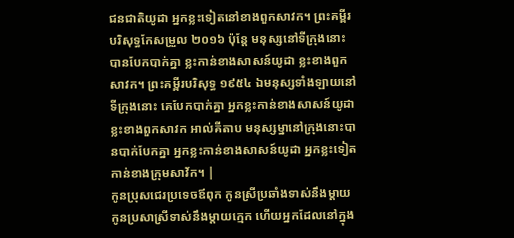ជនជាតិយូដា អ្នកខ្លះទៀតនៅខាងពួកសាវក។ ព្រះគម្ពីរបរិសុទ្ធកែសម្រួល ២០១៦ ប៉ុន្តែ មនុស្សនៅទីក្រុងនោះ បានបែកបាក់គ្នា ខ្លះកាន់ខាងសាសន៍យូដា ខ្លះខាងពួកសាវក។ ព្រះគម្ពីរបរិសុទ្ធ ១៩៥៤ ឯមនុស្សទាំងឡាយនៅទីក្រុងនោះ គេបែកបាក់គ្នា អ្នកខ្លះកាន់ខាងសាសន៍យូដា ខ្លះខាងពួកសាវក អាល់គីតាប មនុស្សម្នានៅក្រុងនោះបានបាក់បែកគ្នា អ្នកខ្លះកាន់ខាងសាសន៍យូដា អ្នកខ្លះទៀតកាន់ខាងក្រុមសាវ័ក។ |
កូនប្រុសជេរប្រទេចឪពុក កូនស្រីប្រឆាំងទាស់នឹងម្ដាយ កូនប្រសាស្រីទាស់នឹងម្ដាយក្មេក ហើយអ្នកដែលនៅក្នុង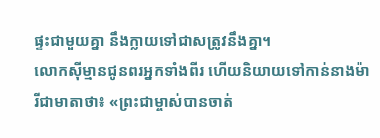ផ្ទះជាមួយគ្នា នឹងក្លាយទៅជាសត្រូវនឹងគ្នា។
លោកស៊ីម្មានជូនពរអ្នកទាំងពីរ ហើយនិយាយទៅកាន់នាងម៉ារីជាមាតាថា៖ «ព្រះជាម្ចាស់បានចាត់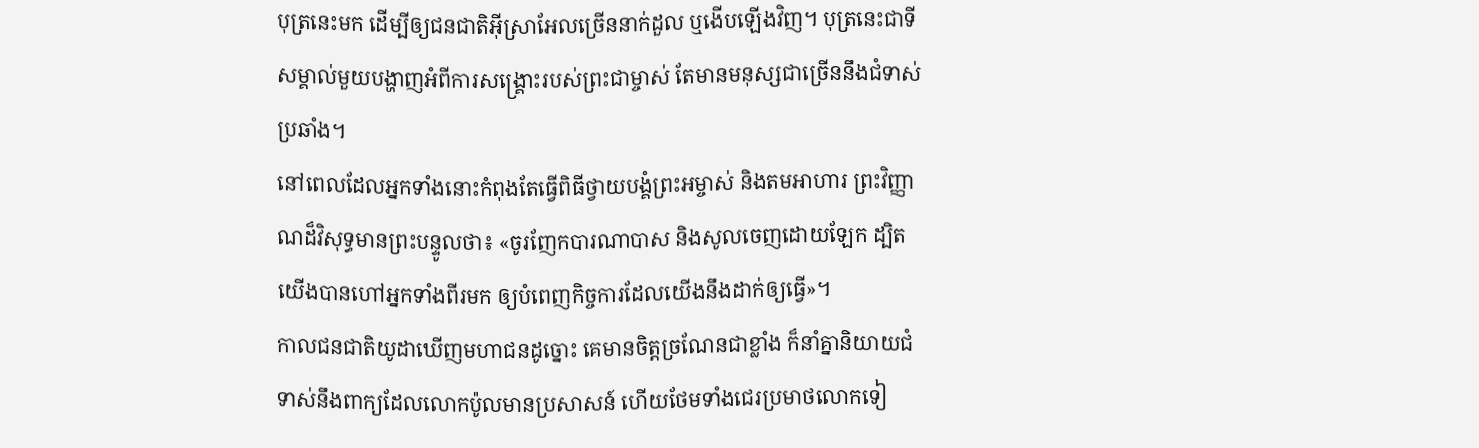បុត្រនេះមក ដើម្បីឲ្យជនជាតិអ៊ីស្រាអែលច្រើននាក់ដួល ឬងើបឡើងវិញ។ បុត្រនេះជាទីសម្គាល់មួយបង្ហាញអំពីការសង្គ្រោះរបស់ព្រះជាម្ចាស់ តែមានមនុស្សជាច្រើននឹងជំទាស់ប្រឆាំង។
នៅពេលដែលអ្នកទាំងនោះកំពុងតែធ្វើពិធីថ្វាយបង្គំព្រះអម្ចាស់ និងតមអាហារ ព្រះវិញ្ញាណដ៏វិសុទ្ធមានព្រះបន្ទូលថា៖ «ចូរញែកបារណាបាស និងសូលចេញដោយឡែក ដ្បិតយើងបានហៅអ្នកទាំងពីរមក ឲ្យបំពេញកិច្ចការដែលយើងនឹងដាក់ឲ្យធ្វើ»។
កាលជនជាតិយូដាឃើញមហាជនដូច្នោះ គេមានចិត្តច្រណែនជាខ្លាំង ក៏នាំគ្នានិយាយជំទាស់នឹងពាក្យដែលលោកប៉ូលមានប្រសាសន៍ ហើយថែមទាំងជេរប្រមាថលោកទៀ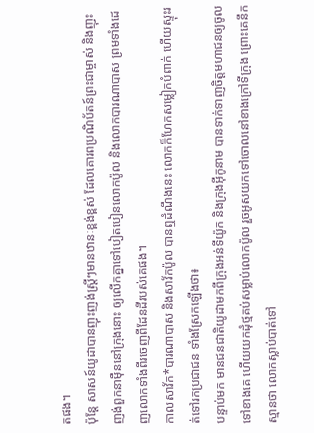តផង។
ប៉ុន្តែ សាសន៍យូដាបានញុះញង់ស្ត្រីៗមានឋានៈខ្ពង់ខ្ពស់ ដែលគោរពប្រណិប័តន៍ព្រះជាម្ចាស់ និងញុះញង់ពួកនាម៉ឺននៅក្រុងនោះ ឲ្យលើកគ្នាទៅបៀតបៀនលោកប៉ូល និងលោកបារណាបាស ព្រមទាំងដេញលោកទាំងពីរចេញពីដែនដីរបស់គេផង។
កាលសាវ័ក*បារណាបាស និងសាវ័កប៉ូល បានឮដំណឹងនេះ លោកក៏ហែកសម្លៀកបំពាក់ ហើយស្ទុះរត់ទៅរកប្រជាជន ទាំងស្រែកឡើងថា៖
បន្ទាប់មក មានជនជាតិយូដាមកពីក្រុងអន់ទីយ៉ូក និងក្រុងអ៊ីកូនាម បានទាក់ទាញចិត្តមហាជនឲ្យចូលទៅខាងគេ ហើយយកដុំថ្មគប់សម្លាប់លោកប៉ូល រួចអូសយកទៅចោលនៅខាងក្រៅទីក្រុង ព្រោះគេនឹកស្មានថា លោកស្លាប់បាត់ទៅ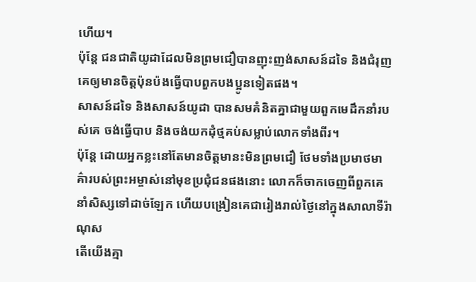ហើយ។
ប៉ុន្តែ ជនជាតិយូដាដែលមិនព្រមជឿបានញុះញង់សាសន៍ដទៃ និងជំរុញគេឲ្យមានចិត្តប៉ុនប៉ងធ្វើបាបពួកបងប្អូនទៀតផង។
សាសន៍ដទៃ និងសាសន៍យូដា បានសមគំនិតគ្នាជាមួយពួកមេដឹកនាំរបស់គេ ចង់ធ្វើបាប និងចង់យកដុំថ្មគប់សម្លាប់លោកទាំងពីរ។
ប៉ុន្តែ ដោយអ្នកខ្លះនៅតែមានចិត្តមានះមិនព្រមជឿ ថែមទាំងប្រមាថមាគ៌ារបស់ព្រះអម្ចាស់នៅមុខប្រជុំជនផងនោះ លោកក៏ចាកចេញពីពួកគេ នាំសិស្សទៅដាច់ឡែក ហើយបង្រៀនគេជារៀងរាល់ថ្ងៃនៅក្នុងសាលាទីរ៉ាណុស
តើយើងគ្មា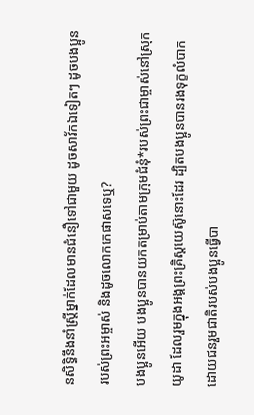នសិទ្ធិនឹងនាំស្ត្រីម្នាក់ដែលមានជំនឿទៅជាមួយ ដូចសាវ័កឯទៀតៗ ដូចបងប្អូនរបស់ព្រះអម្ចាស់ និងដូចលោកកេផាសទេឬ?
បងប្អូនអើយ បងប្អូនបានយកតម្រាប់តាមក្រុមជំនុំ*របស់ព្រះជាម្ចាស់នៅស្រុកយូដា ដែលរួមក្នុងអង្គព្រះគ្រិស្តយេស៊ូនោះដែរ ដ្បិតបងប្អូនបានរងទុក្ខលំបាក ដោយជនរួមជាតិរបស់បងប្អូនធ្វើបា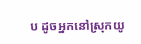ប ដូចអ្នកនៅស្រុកយូ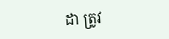ដា ត្រូវ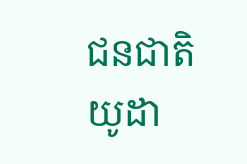ជនជាតិយូដា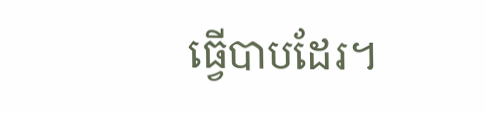ធ្វើបាបដែរ។